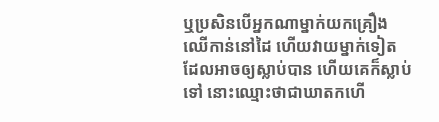ឬប្រសិនបើអ្នកណាម្នាក់យកគ្រឿងឈើកាន់នៅដៃ ហើយវាយម្នាក់ទៀតដែលអាចឲ្យស្លាប់បាន ហើយគេក៏ស្លាប់ទៅ នោះឈ្មោះថាជាឃាតកហើ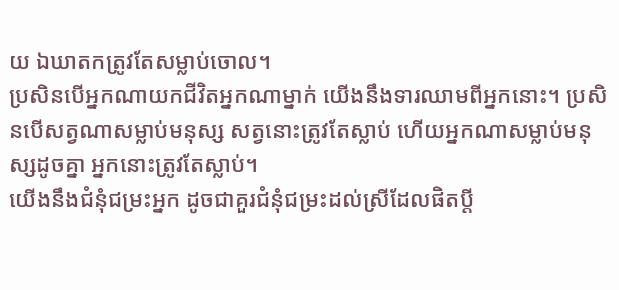យ ឯឃាតកត្រូវតែសម្លាប់ចោល។
ប្រសិនបើអ្នកណាយកជីវិតអ្នកណាម្នាក់ យើងនឹងទារឈាមពីអ្នកនោះ។ ប្រសិនបើសត្វណាសម្លាប់មនុស្ស សត្វនោះត្រូវតែស្លាប់ ហើយអ្នកណាសម្លាប់មនុស្សដូចគ្នា អ្នកនោះត្រូវតែស្លាប់។
យើងនឹងជំនុំជម្រះអ្នក ដូចជាគួរជំនុំជម្រះដល់ស្រីដែលផិតប្តី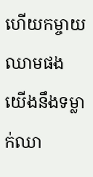ហើយកម្ចាយឈាមផង យើងនឹងទម្លាក់ឈា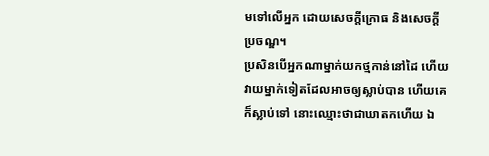មទៅលើអ្នក ដោយសេចក្ដីក្រោធ និងសេចក្ដីប្រចណ្ឌ។
ប្រសិនបើអ្នកណាម្នាក់យកថ្មកាន់នៅដៃ ហើយវាយម្នាក់ទៀតដែលអាចឲ្យស្លាប់បាន ហើយគេក៏ស្លាប់ទៅ នោះឈ្មោះថាជាឃាតកហើយ ឯ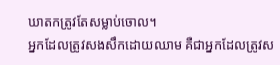ឃាតកត្រូវតែសម្លាប់ចោល។
អ្នកដែលត្រូវសងសឹកដោយឈាម គឺជាអ្នកដែលត្រូវស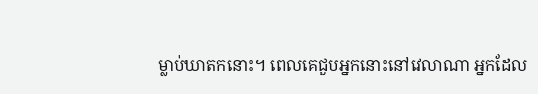ម្លាប់ឃាតកនោះ។ ពេលគេជួបអ្នកនោះនៅវេលាណា អ្នកដែល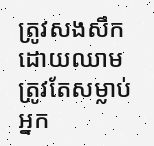ត្រូវសងសឹកដោយឈាម ត្រូវតែសម្លាប់អ្នក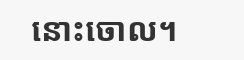នោះចោល។